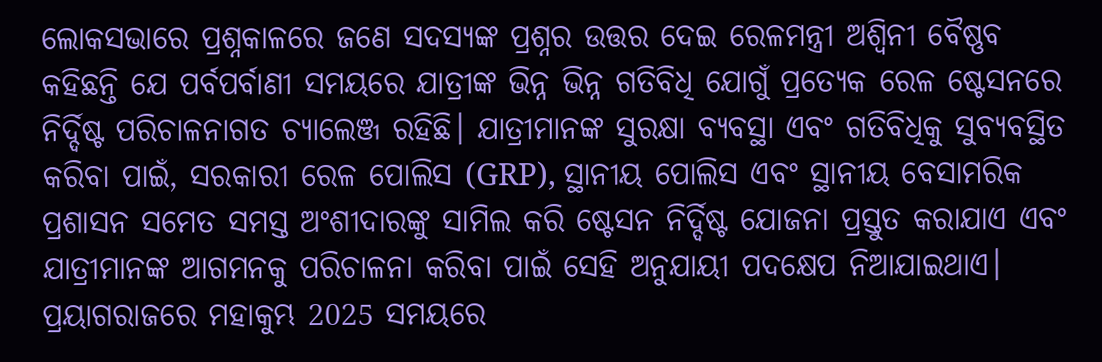ଲୋକସଭାରେ ପ୍ରଶ୍ନକାଳରେ ଜଣେ ସଦସ୍ୟଙ୍କ ପ୍ରଶ୍ନର ଉତ୍ତର ଦେଇ ରେଳମନ୍ତ୍ରୀ ଅଶ୍ୱିନୀ ବୈଷ୍ଣବ କହିଛନ୍ତି ଯେ ପର୍ବପର୍ବାଣୀ ସମୟରେ ଯାତ୍ରୀଙ୍କ ଭିନ୍ନ ଭିନ୍ନ ଗତିବିଧି ଯୋଗୁଁ ପ୍ରତ୍ୟେକ ରେଳ ଷ୍ଟେସନରେ ନିର୍ଦ୍ଦିଷ୍ଟ ପରିଚାଳନାଗତ ଚ୍ୟାଲେଞ୍ଜ ରହିଛି। ଯାତ୍ରୀମାନଙ୍କ ସୁରକ୍ଷା ବ୍ୟବସ୍ଥା ଏବଂ ଗତିବିଧିକୁ ସୁବ୍ୟବସ୍ଥିତ କରିବା ପାଇଁ, ସରକାରୀ ରେଳ ପୋଲିସ (GRP), ସ୍ଥାନୀୟ ପୋଲିସ ଏବଂ ସ୍ଥାନୀୟ ବେସାମରିକ ପ୍ରଶାସନ ସମେତ ସମସ୍ତ ଅଂଶୀଦାରଙ୍କୁ ସାମିଲ କରି ଷ୍ଟେସନ ନିର୍ଦ୍ଦିଷ୍ଟ ଯୋଜନା ପ୍ରସ୍ତୁତ କରାଯାଏ ଏବଂ ଯାତ୍ରୀମାନଙ୍କ ଆଗମନକୁ ପରିଚାଳନା କରିବା ପାଇଁ ସେହି ଅନୁଯାୟୀ ପଦକ୍ଷେପ ନିଆଯାଇଥାଏ।
ପ୍ରୟାଗରାଜରେ ମହାକୁମ୍ଭ 2025 ସମୟରେ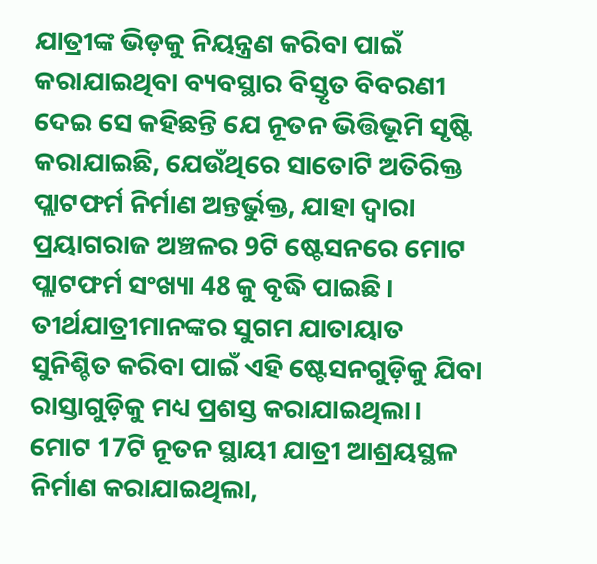ଯାତ୍ରୀଙ୍କ ଭିଡ଼କୁ ନିୟନ୍ତ୍ରଣ କରିବା ପାଇଁ କରାଯାଇଥିବା ବ୍ୟବସ୍ଥାର ବିସ୍ତୃତ ବିବରଣୀ ଦେଇ ସେ କହିଛନ୍ତି ଯେ ନୂତନ ଭିତ୍ତିଭୂମି ସୃଷ୍ଟି କରାଯାଇଛି, ଯେଉଁଥିରେ ସାତୋଟି ଅତିରିକ୍ତ ପ୍ଲାଟଫର୍ମ ନିର୍ମାଣ ଅନ୍ତର୍ଭୁକ୍ତ, ଯାହା ଦ୍ୱାରା ପ୍ରୟାଗରାଜ ଅଞ୍ଚଳର 9ଟି ଷ୍ଟେସନରେ ମୋଟ ପ୍ଲାଟଫର୍ମ ସଂଖ୍ୟା 48 କୁ ବୃଦ୍ଧି ପାଇଛି। ତୀର୍ଥଯାତ୍ରୀମାନଙ୍କର ସୁଗମ ଯାତାୟାତ ସୁନିଶ୍ଚିତ କରିବା ପାଇଁ ଏହି ଷ୍ଟେସନଗୁଡ଼ିକୁ ଯିବା ରାସ୍ତାଗୁଡ଼ିକୁ ମଧ୍ୟ ପ୍ରଶସ୍ତ କରାଯାଇଥିଲା। ମୋଟ 17ଟି ନୂତନ ସ୍ଥାୟୀ ଯାତ୍ରୀ ଆଶ୍ରୟସ୍ଥଳ ନିର୍ମାଣ କରାଯାଇଥିଲା,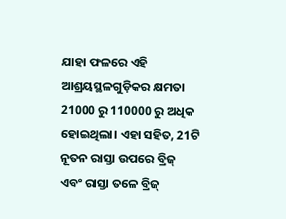ଯାହା ଫଳରେ ଏହି ଆଶ୍ରୟସ୍ଥଳଗୁଡ଼ିକର କ୍ଷମତା 21000 ରୁ 110000 ରୁ ଅଧିକ ହୋଇଥିଲା। ଏହା ସହିତ, 21ଟି ନୂତନ ରାସ୍ତା ଉପରେ ବ୍ରିଜ୍ ଏବଂ ରାସ୍ତା ତଳେ ବ୍ରିଜ୍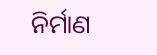ନିର୍ମାଣ